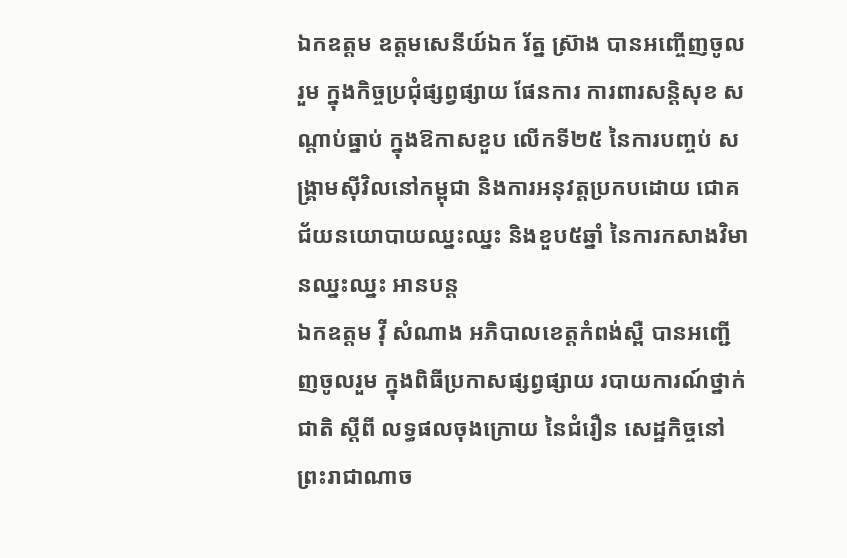ឯកឧត្តម ឧត្តមសេនីយ៍ឯក រ័ត្ន ស្រ៊ាង បានអញ្ចើញចូលរួម ក្នុងកិច្ចប្រជុំផ្សព្វផ្សាយ ផែនការ ការពារសន្តិសុខ សណ្តាប់ធ្នាប់ ក្នុងឱកាសខួប លើកទី២៥ នៃការបញ្ចប់ សង្គ្រាមស៊ីវិលនៅកម្ពុជា និងការអនុវត្តប្រកបដោយ ជោគជ័យនយោបាយឈ្នះឈ្នះ និងខួប៥ឆ្នាំ នៃការកសាងវិមានឈ្នះឈ្នះ អានបន្ត
ឯកឧត្តម វ៉ី សំណាង អភិបាលខេត្តកំពង់ស្ពឺ បានអញ្ជើញចូលរួម ក្នុងពិធីប្រកាសផ្សព្វផ្សាយ របាយការណ៍ថ្នាក់ជាតិ ស្តីពី លទ្ធផលចុងក្រោយ នៃជំរឿន សេដ្ឋកិច្ចនៅព្រះរាជាណាច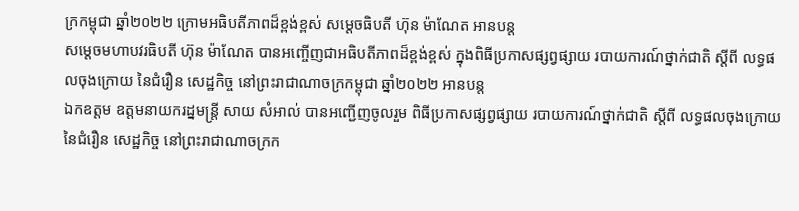ក្រកម្ពុជា ឆ្នាំ២០២២ ក្រោមអធិបតីភាពដ៏ខ្ពង់ខ្ពស់ សម្ដេចធិបតី ហ៊ុន ម៉ាណែត អានបន្ត
សម្ដេចមហាបវរធិបតី ហ៊ុន ម៉ាណែត បានអញ្ចើញជាអធិបតីភាពដ៏ខ្ពង់ខ្ពស់ ក្នុងពិធីប្រកាសផ្សព្វផ្សាយ របាយការណ៍ថ្នាក់ជាតិ ស្តីពី លទ្ធផលចុងក្រោយ នៃជំរឿន សេដ្ឋកិច្ច នៅព្រះរាជាណាចក្រកម្ពុជា ឆ្នាំ២០២២ អានបន្ត
ឯកឧត្តម ឧត្តមនាយករដ្នមន្ត្រី សាយ សំអាល់ បានអញ្ជើញចូលរួម ពិធីប្រកាសផ្សព្វផ្សាយ របាយការណ៍ថ្នាក់ជាតិ ស្តីពី លទ្ធផលចុងក្រោយ នៃជំរឿន សេដ្ឋកិច្ច នៅព្រះរាជាណាចក្រក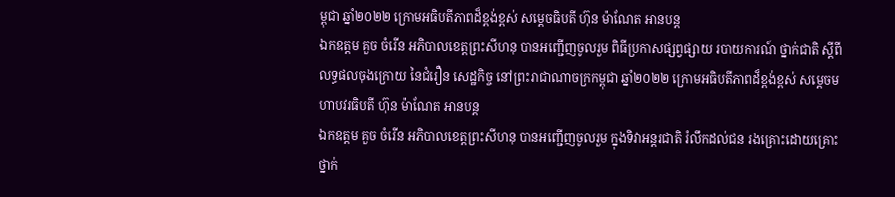ម្ពុជា ឆ្នាំ២០២២ ក្រោមអធិបតីភាពដ៏ខ្ពង់ខ្ពស់ សម្ដេចធិបតី ហ៊ុន ម៉ាណែត អានបន្ត
ឯកឧត្តម គួច ចំរើន អភិបាលខេត្តព្រះសីហនុ បានអញ្ជើញចូលរួម ពិធីប្រកាសផ្សព្វផ្សាយ របាយការណ៍ ថ្នាក់ជាតិ ស្តីពី លទ្ធផលចុងក្រោយ នៃជំរឿន សេដ្ឋកិច្ច នៅព្រះរាជាណាចក្រកម្ពុជា ឆ្នាំ២០២២ ក្រោមអធិបតីភាពដ៏ខ្ពង់ខ្ពស់ សម្ដេចមហាបវរធិបតី ហ៊ុន ម៉ាណែត អានបន្ត
ឯកឧត្តម គួច ចំរើន អភិបាលខេត្តព្រះសីហនុ បានអញ្ជើញចូលរួម ក្នុងទិវាអន្តរជាតិ រំលឹកដល់ជន រងគ្រោះដោយគ្រោះ ថ្នាក់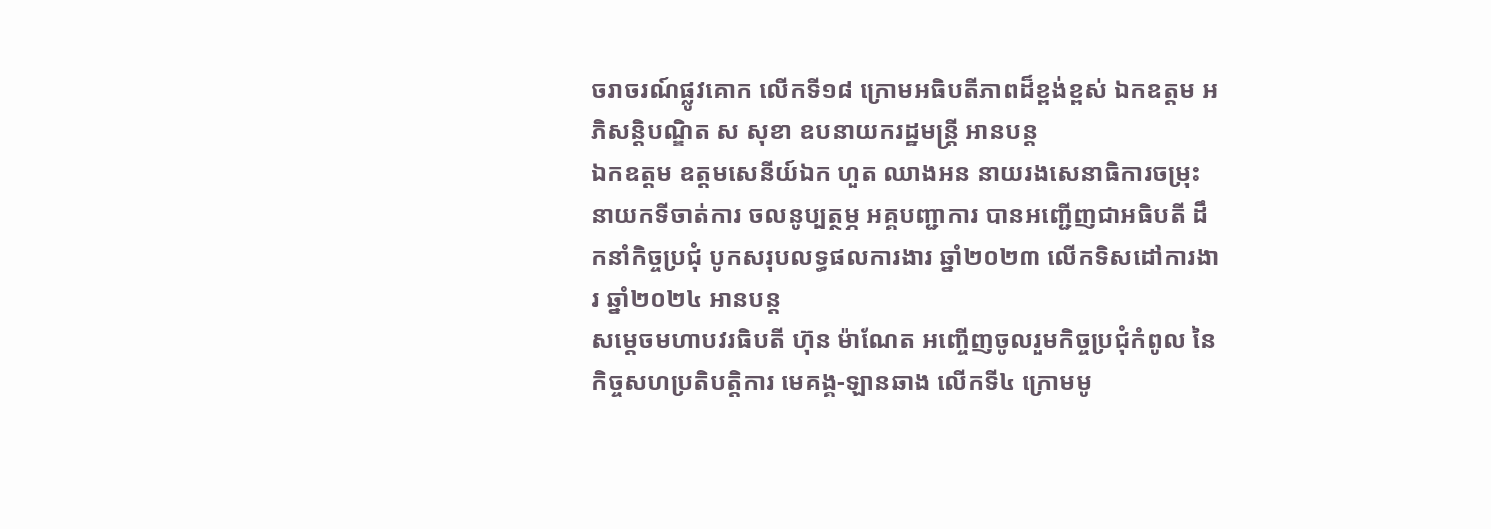ចរាចរណ៍ផ្លូវគោក លើកទី១៨ ក្រោមអធិបតីភាពដ៏ខ្ពង់ខ្ពស់ ឯកឧត្តម អភិសន្តិបណ្ឌិត ស សុខា ឧបនាយករដ្ឋមន្ត្រី អានបន្ត
ឯកឧត្ដម ឧត្ដមសេនីយ៍ឯក ហួត ឈាងអន នាយរងសេនាធិការចម្រុះ នាយកទីចាត់ការ ចលនូប្បត្ថម្ភ អគ្គបញ្ជាការ បានអញ្ជើញជាអធិបតី ដឹកនាំកិច្ចប្រជុំ បូកសរុបលទ្ធផលការងារ ឆ្នាំ២០២៣ លើកទិសដៅការងារ ឆ្នាំ២០២៤ អានបន្ត
សម្ដេចមហាបវរធិបតី ហ៊ុន ម៉ាណែត អញ្ចើញចូលរួមកិច្ចប្រជុំកំពូល នៃកិច្ចសហប្រតិបត្តិការ មេគង្គ-ឡានឆាង លើកទី៤ ក្រោមមូ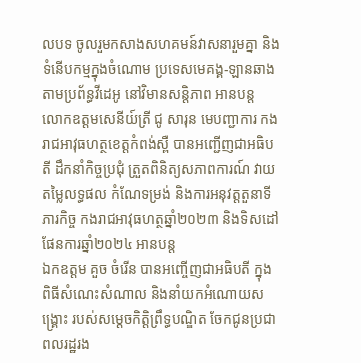លបទ ចូលរួមកសាងសហគមន៍វាសនារួមគ្នា និងទំនើបកម្មក្នុងចំណោម ប្រទេសមេគង្គ-ឡានឆាង តាមប្រព័ន្ធវីដេអូ នៅវិមានសន្តិភាព អានបន្ត
លោកឧត្តមសេនីយ៍ត្រី ជូ សារុន មេបញ្ជាការ កងរាជអាវុធហត្ថខេត្តកំពង់ស្ពឺ បានអញ្ជើញជាអធិបតី ដឹកនាំកិច្ចប្រជុំ ត្រួតពិនិត្យសភាពការណ៍ វាយតម្លៃលទ្ធផល កំណែទម្រង់ និងការអនុវត្តតួនាទី ភារកិច្ច កងរាជអាវុធហត្ថឆ្នាំ២០២៣ និងទិសដៅផែនការឆ្នាំ២០២៤ អានបន្ត
ឯកឧត្តម គួច ចំរើន បានអញ្ចើញជាអធិបតី ក្នុងពិធីសំណេះសំណាល និងនាំយកអំណោយសង្គ្រោះ របស់សម្តេចកិត្តិព្រឹទ្ធបណ្ឌិត ចែកជូនប្រជាពលរដ្ឋរង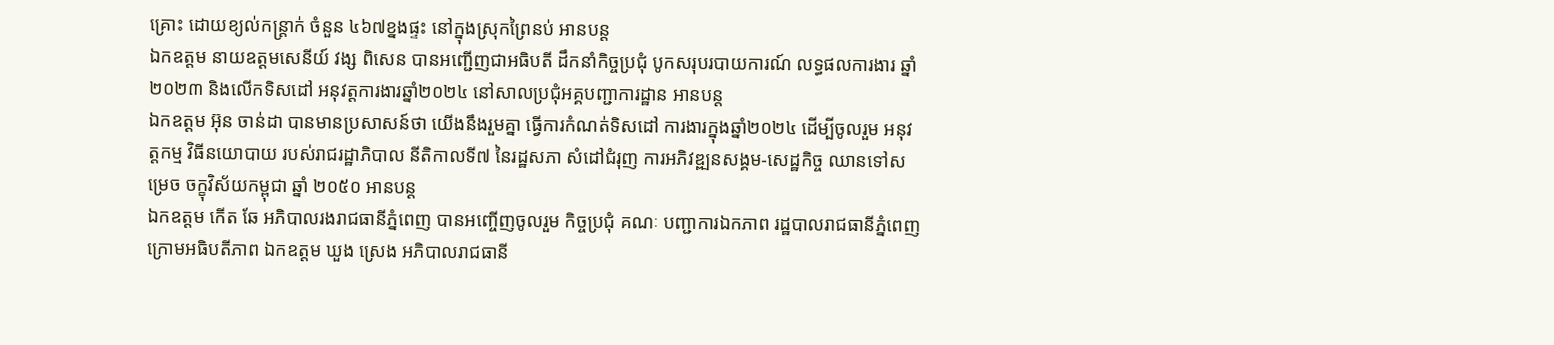គ្រោះ ដោយខ្យល់កន្រ្តាក់ ចំនួន ៤៦៧ខ្នងផ្ទះ នៅក្នុងស្រុកព្រៃនប់ អានបន្ត
ឯកឧត្តម នាយឧត្ដមសេនីយ៍ វង្ស ពិសេន បានអញ្ជើញជាអធិបតី ដឹកនាំកិច្ចប្រជុំ បូកសរុបរបាយការណ៍ លទ្ធផលការងារ ឆ្នាំ២០២៣ និងលើកទិសដៅ អនុវត្តការងារឆ្នាំ២០២៤ នៅសាលប្រជុំអគ្គបញ្ជាការដ្ឋាន អានបន្ត
ឯកឧត្តម អ៊ុន ចាន់ដា បានមានប្រសាសន៍ថា យើងនឹងរួមគ្នា ធ្វើការកំណត់ទិសដៅ ការងារក្នុងឆ្នាំ២០២៤ ដើម្បីចូលរួម អនុវត្តកម្ម វិធីនយោបាយ របស់រាជរដ្ឋាភិបាល នីតិកាលទី៧ នៃរដ្ឋសភា សំដៅជំរុញ ការអភិវឌ្ឍនសង្គម-សេដ្ឋកិច្ច ឈានទៅសម្រេច ចក្ខុវិស័យកម្ពុជា ឆ្នាំ ២០៥០ អានបន្ត
ឯកឧត្តម កើត ឆែ អភិបាលរងរាជធានីភ្នំពេញ បានអញ្ចើញចូលរួម កិច្ចប្រជុំ គណៈ បញ្ជាការឯកភាព រដ្ឋបាលរាជធានីភ្នំពេញ ក្រោមអធិបតីភាព ឯកឧត្ដម ឃួង ស្រេង អភិបាលរាជធានី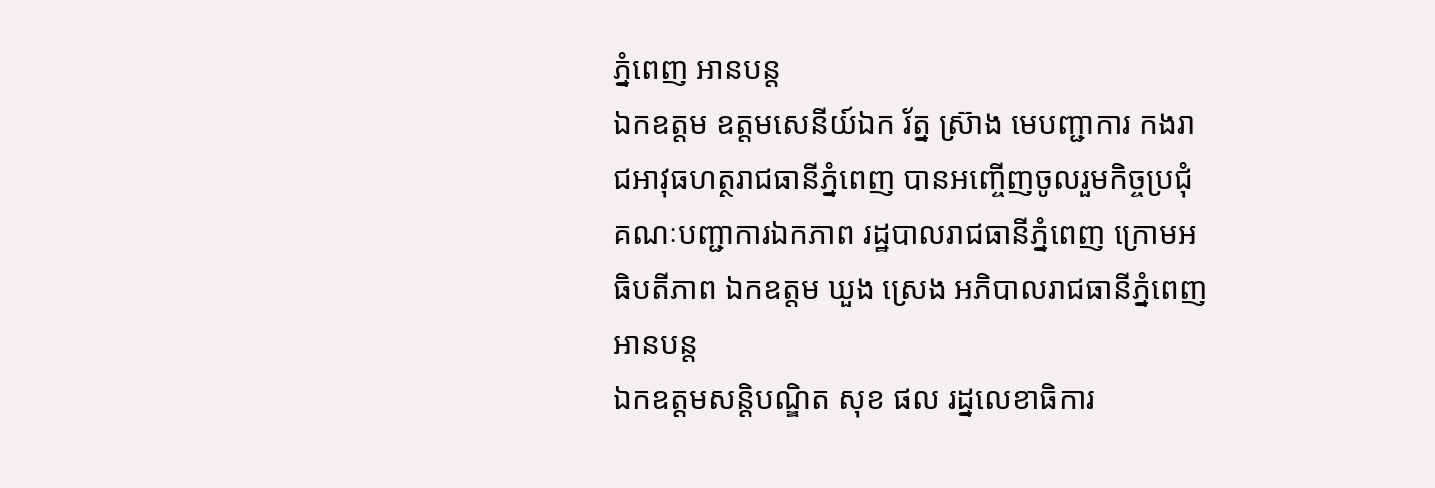ភ្នំពេញ អានបន្ត
ឯកឧត្តម ឧត្តមសេនីយ៍ឯក រ័ត្ន ស្រ៊ាង មេបញ្ជាការ កងរាជអាវុធហត្ថរាជធានីភ្នំពេញ បានអញ្ចើញចូលរួមកិច្ចប្រជុំ គណៈបញ្ជាការឯកភាព រដ្ឋបាលរាជធានីភ្នំពេញ ក្រោមអធិបតីភាព ឯកឧត្ដម ឃួង ស្រេង អភិបាលរាជធានីភ្នំពេញ អានបន្ត
ឯកឧត្ដមសន្តិបណ្ឌិត សុខ ផល រដ្នលេខាធិការ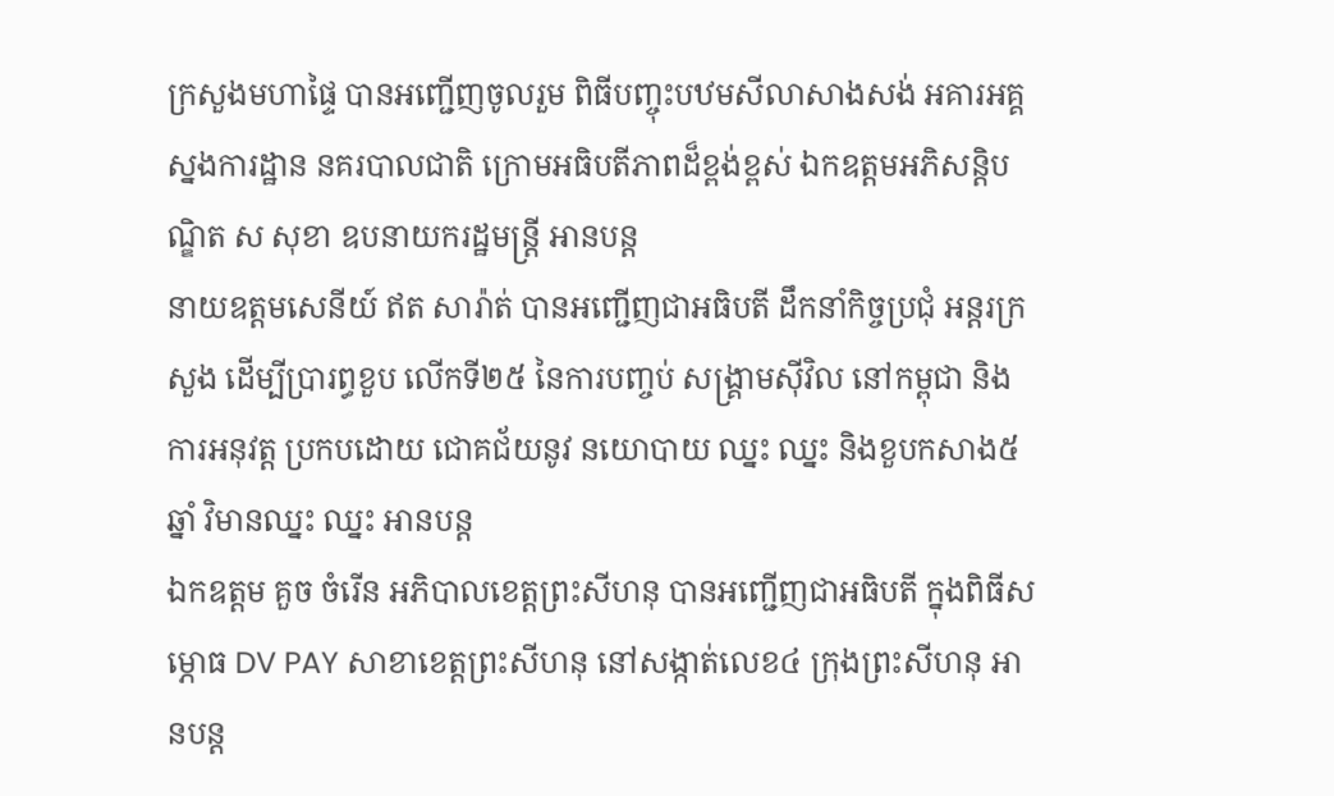ក្រសួងមហាផ្ទៃ បានអញ្ជើញចូលរួម ពិធីបញ្ចុះបឋមសីលាសាងសង់ អគារអគ្គស្នងការដ្ឋាន នគរបាលជាតិ ក្រោមអធិបតីភាពដ៏ខ្ពង់ខ្ពស់ ឯកឧត្តមអភិសន្តិបណ្ឌិត ស សុខា ឧបនាយករដ្ឋមន្ត្រី អានបន្ត
នាយឧត្តមសេនីយ៍ ឥត សារ៉ាត់ បានអញ្ជើញជាអធិបតី ដឹកនាំកិច្ចប្រជុំ អន្តរក្រសួង ដើម្បីប្រារព្ធខួប លើកទី២៥ នៃការបញ្ចប់ សង្គ្រាមសុីវិល នៅកម្ពុជា និងការអនុវត្ត ប្រកបដោយ ជោគជ័យនូវ នយោបាយ ឈ្នះ ឈ្នះ និងខួបកសាង៥ឆ្នាំ វិមានឈ្នះ ឈ្នះ អានបន្ត
ឯកឧត្តម គួច ចំរើន អភិបាលខេត្តព្រះសីហនុ បានអញ្ជើញជាអធិបតី ក្នុងពិធីសម្ភោធ DV PAY សាខាខេត្តព្រះសីហនុ នៅសង្កាត់លេខ៤ ក្រុងព្រះសីហនុ អានបន្ត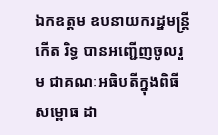ឯកឧត្តម ឧបនាយករដ្នមន្ត្រី កើត រិទ្ធ បានអញ្ជើញចូលរួម ជាគណៈអធិបតីក្នុងពិធីសម្ពោធ ដា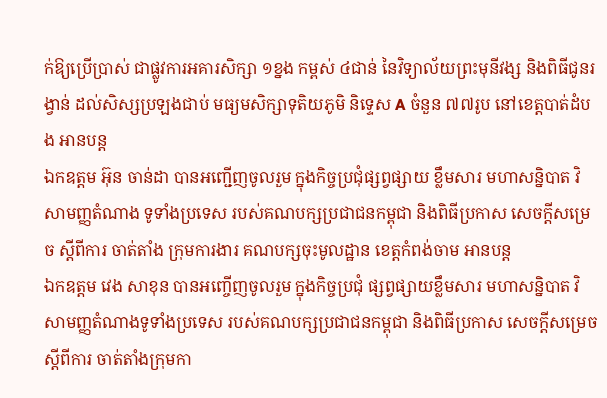ក់ឱ្យប្រើប្រាស់ ជាផ្លូវការអគារសិក្សា ១ខ្នង កម្ពស់ ៤ជាន់ នៃវិទ្យាល័យព្រះមុនីវង្ស និងពិធីជូនរង្វាន់ ដល់សិស្សប្រឡងជាប់ មធ្យមសិក្សាទុតិយភូមិ និទ្ទេស A ចំនួន ៧៧រូប នៅខេត្តបាត់ដំបង អានបន្ត
ឯកឧត្តម អ៊ុន ចាន់ដា បានអញ្ជើញចូលរួម ក្នុងកិច្ចប្រជុំផ្សព្វផ្សាយ ខ្លឹមសារ មហាសន្និបាត វិសាមញ្ញតំណាង ទូទាំងប្រទេស របស់គណបក្សប្រជាជនកម្ពុជា និងពិធីប្រកាស សេចក្តីសម្រេច ស្តីពីការ ចាត់តាំង ក្រុមការងារ គណបក្សចុះមូលដ្ឋាន ខេត្តកំពង់ចាម អានបន្ត
ឯកឧត្តម វេង សាខុន បានអញ្ចើញចូលរួម ក្នុងកិច្ចប្រជុំ ផ្សព្វផ្សាយខ្លឹមសារ មហាសន្និបាត វិសាមញ្ញតំណាងទូទាំងប្រទេស របស់គណបក្សប្រជាជនកម្ពុជា និងពិធីប្រកាស សេចក្តីសម្រេច ស្ដីពីការ ចាត់តាំងក្រុមកា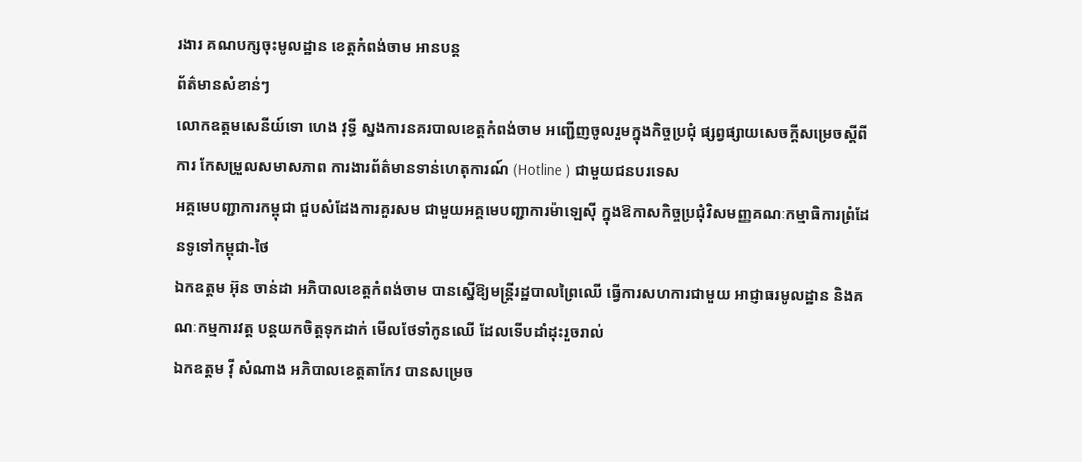រងារ គណបក្សចុះមូលដ្ឋាន ខេត្តកំពង់ចាម អានបន្ត
ព័ត៌មានសំខាន់ៗ
លោកឧត្តមសេនីយ៍ទោ ហេង វុទ្ធី ស្នងការនគរបាលខេត្តកំពង់ចាម អញ្ជើញចូលរួមក្នុងកិច្ចប្រជុំ ផ្សព្វផ្សាយសេចក្តីសម្រេចស្តីពីការ កែសម្រួលសមាសភាព ការងារព័ត៌មានទាន់ហេតុការណ៍ (Hotline ) ជាមួយជនបរទេស
អគ្គមេបញ្ជាការកម្ពុជា ជួបសំដែងការគួរសម ជាមួយអគ្គមេបញ្ជាការម៉ាឡេសុី ក្នុងឱកាសកិច្ចប្រជុំវិសមញ្ញគណៈកម្មាធិការព្រំដែនទូទៅកម្ពុជា-ថៃ
ឯកឧត្តម អ៊ុន ចាន់ដា អភិបាលខេត្តកំពង់ចាម បានស្នើឱ្យមន្ត្រីរដ្ឋបាលព្រៃឈើ ធ្វើការសហការជាមួយ អាជ្ញាធរមូលដ្ឋាន និងគណៈកម្មការវត្ត បន្តយកចិត្តទុកដាក់ មើលថែទាំកូនឈើ ដែលទើបដាំដុះរួចរាល់
ឯកឧត្តម វ៉ី សំណាង អភិបាលខេត្តតាកែវ បានសម្រេច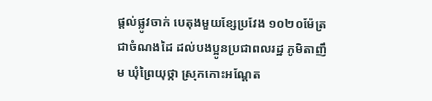ផ្ដល់ផ្លូវចាក់ បេតុងមួយខ្សែប្រវែង ១០២០ម៉ែត្រ ជាចំណងដៃ ដល់បងប្អូនប្រជាពលរដ្ឋ ភូមិតាញឹម ឃុំព្រៃយុថ្កា ស្រុកកោះអណ្ដែត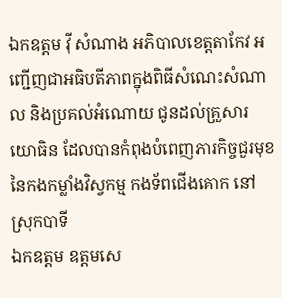ឯកឧត្តម វ៉ី សំណាង អភិបាលខេត្តតាកែវ អញ្ជេីញជាអធិបតីភាពក្នុងពិធីសំណេះសំណាល និងប្រគល់អំណោយ ជូនដល់គ្រួសារយោធិន ដែលបានកំពុងបំពេញភារកិច្ចជួរមុខ នៃកងកម្លាំងវិស្វកម្ម កងទ័ពជេីងគោក នៅស្រុកបាទី
ឯកឧត្តម ឧត្តមសេ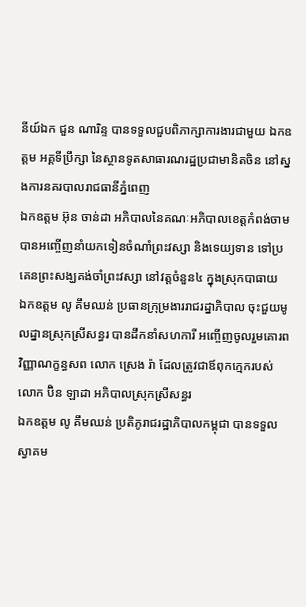នីយ៍ឯក ជួន ណារិន្ទ បានទទួលជួបពិភាក្សាការងារជាមួយ ឯកឧត្តម អគ្គទីប្រឹក្សា នៃស្ថានទូតសាធារណរដ្ឋប្រជាមានិតចិន នៅស្នងការនគរបាលរាជធានីភ្នំពេញ
ឯកឧត្តម អ៊ុន ចាន់ដា អភិបាលនៃគណៈអភិបាលខេត្តកំពង់ចាម បានអញ្ចើញនាំយកទៀនចំណាំព្រះវស្សា និងទេយ្យទាន ទៅប្រគេនព្រះសង្ឃគង់ចាំព្រះវស្សា នៅវត្តចំនួន៤ ក្នុងស្រុកបាធាយ
ឯកឧត្តម លូ គឹមឈន់ ប្រធានក្រុម្រងាររាជរដ្នាភិបាល ចុះជួយមូលដ្នានស្រុកស្រីសន្ធរ បានដឹកនាំសហការី អញ្ចើញចូលរួមគោរពវិញ្ញាណក្ខន្ធសព លោក ស្រេង រ៉ា ដែលត្រូវជាឪពុកក្មេករបស់ លោក ប៊ិន ឡាដា អភិបាលស្រុកស្រីសន្ធរ
ឯកឧត្តម លូ គឹមឈន់ ប្រតិភូរាជរដ្ឋាភិបាលកម្ពុជា បានទទួលស្វាគម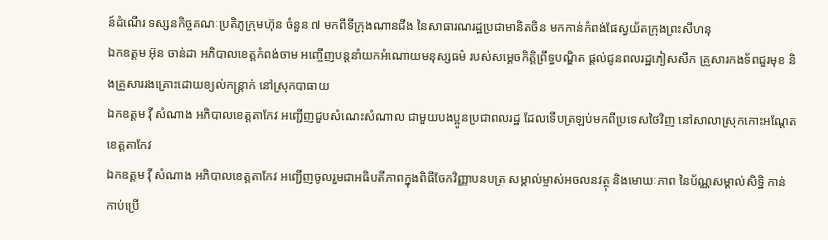ន៍ដំណើរ ទស្សនកិច្ចគណៈប្រតិភូក្រុមហ៊ុន ចំនួន ៧ មកពីទីក្រុងណានជីង នៃសាធារណរដ្ឋប្រជាមានិតចិន មកកាន់កំពង់ផែស្វយ័តក្រុងព្រះសីហនុ
ឯកឧត្តម អ៊ុន ចាន់ដា អភិបាលខេត្តកំពង់ចាម អញ្ចើញបន្តនាំយកអំណោយមនុស្សធម៌ របស់សម្តេចកិត្តិព្រឹទ្ធបណ្ឌិត ផ្តល់ជូនពលរដ្ឋភៀសសឹក គ្រួសារកងទ័ពជួរមុខ និងគ្រួសាររងគ្រោះដោយខ្យល់កន្ត្រាក់ នៅស្រុកបាធាយ
ឯកឧត្តម វ៉ី សំណាង អភិបាលខេត្តតាកែវ អញ្ជើញជួបសំណេះសំណាល ជាមួយបងប្អូនប្រជាពលរដ្ឋ ដែលទើបត្រឡប់មកពីប្រទេសថៃវិញ នៅសាលាស្រុកកោះអណ្តែត ខេត្តតាកែវ
ឯកឧត្តម វ៉ី សំណាង អភិបាលខេត្តតាកែវ អញ្ជើញចូលរួមជាអធិបតីភាពក្នុងពិធីចែកវិញ្ញាបនបត្រ សម្គាល់ម្ចាស់អចលនវត្ថុ និងមោឃៈភាព នៃប័ណ្ណសម្គាល់សិទ្ឋិ កាន់កាប់ប្រើ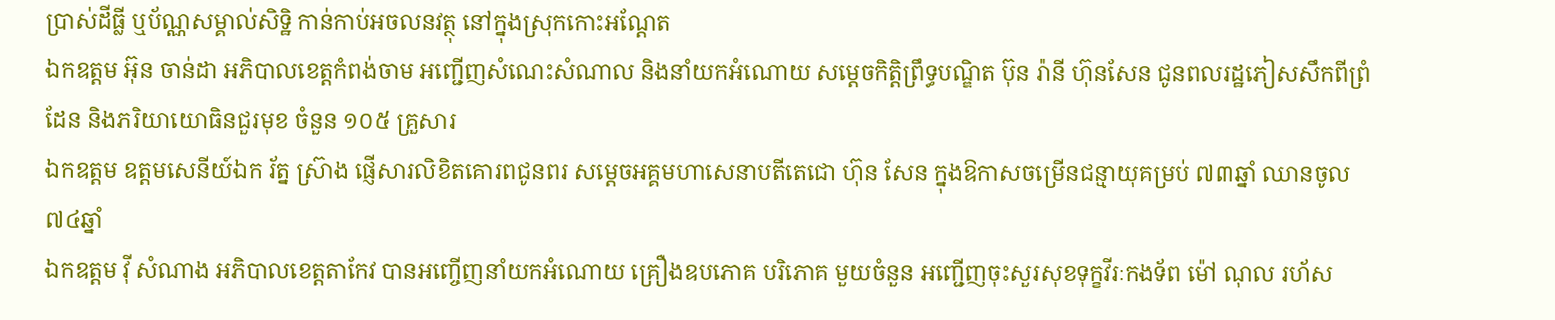ប្រាស់ដីធ្លី ឬប័ណ្ណសម្គាល់សិទ្ឋិ កាន់កាប់អចលនវត្ថុ នៅក្នុងស្រុកកោះអណ្តែត
ឯកឧត្តម អ៊ុន ចាន់ដា អភិបាលខេត្តកំពង់ចាម អញ្ជើញសំណេះសំណាល និងនាំយកអំណោយ សម្តេចកិត្តិព្រឹទ្ធបណ្ឌិត ប៊ុន រ៉ានី ហ៊ុនសែន ជូនពលរដ្ឋភៀសសឹកពីព្រំដែន និងភរិយាយោធិនជួរមុខ ចំនួន ១០៥ គ្រួសារ
ឯកឧត្តម ឧត្តមសេនីយ៍ឯក រ័ត្ន ស្រ៊ាង ផ្ញើសារលិខិតគោរពជូនពរ សម្ដេចអគ្គមហាសេនាបតីតេជោ ហ៊ុន សែន ក្នុងឱកាសចម្រើនជន្មាយុគម្រប់ ៧៣ឆ្នាំ ឈានចូល៧៤ឆ្នាំ
ឯកឧត្តម វ៉ី សំណាង អភិបាលខេត្តតាកែវ បានអញ្ចើញនាំយកអំណោយ គ្រឿងឧបភោគ បរិភោគ មួយចំនួន អញ្ជើញចុះសួរសុខទុក្ខវីរៈកងទ័ព ម៉ៅ ណុល រហ័ស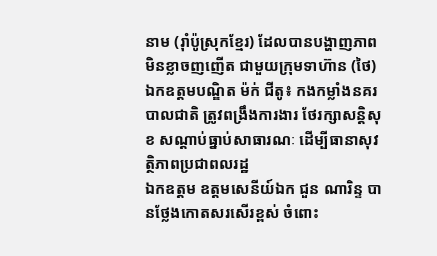នាម (រ៉ាំប៉ូស្រុកខ្មែរ) ដែលបានបង្ហាញភាព មិនខ្លាចញញើត ជាមួយក្រុមទាហ៊ាន (ថៃ)
ឯកឧត្តមបណ្ឌិត ម៉ក់ ជីតូ៖ កងកម្លាំងនគរបាលជាតិ ត្រូវពង្រឹងការងារ ថែរក្សាសន្តិសុខ សណ្ដាប់ធ្នាប់សាធារណៈ ដើម្បីធានាសុវត្ថិភាពប្រជាពលរដ្ឋ
ឯកឧត្តម ឧត្តមសេនីយ៍ឯក ជួន ណារិន្ទ បានថ្លែងកោតសរសើរខ្ពស់ ចំពោះ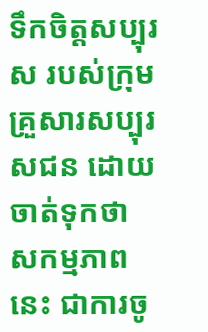ទឹកចិត្តសប្បុរស របស់ក្រុមគ្រួសារសប្បុរសជន ដោយចាត់ទុកថា សកម្មភាពនេះ ជាការចូ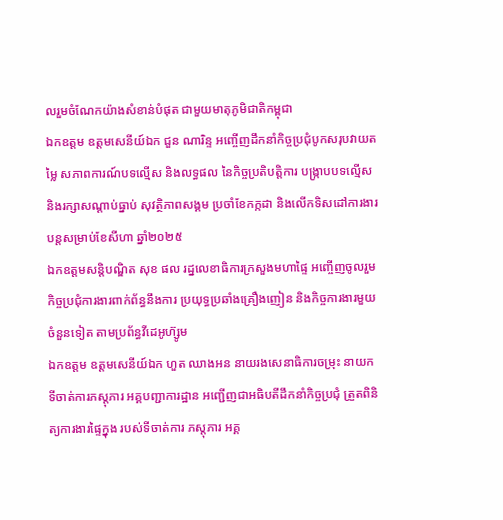លរួមចំណែកយ៉ាងសំខាន់បំផុត ជាមួយមាតុភូមិជាតិកម្ពុជា
ឯកឧត្តម ឧត្តមសេនីយ៍ឯក ជួន ណារិន្ទ អញ្ចើញដឹកនាំកិច្ចប្រជុំបូកសរុបវាយតម្លៃ សភាពការណ៍បទល្មើស និងលទ្ធផល នៃកិច្ចប្រតិបត្តិការ បង្រ្កាបបទល្មើស និងរក្សាសណ្តាប់ធ្នាប់ សុវត្ថិភាពសង្គម ប្រចាំខែកក្កដា និងលើកទិសដៅការងារបន្តសម្រាប់ខែសីហា ឆ្នាំ២០២៥
ឯកឧត្ដមសន្តិបណ្ឌិត សុខ ផល រដ្នលេខាធិការក្រសួងមហាផ្ទៃ អញ្ចើញចូលរួមកិច្ចប្រជុំការងារពាក់ព័ន្ធនឹងការ ប្រយុទ្ធប្រឆាំងគ្រឿងញៀន និងកិច្ចការងារមួយចំនួនទៀត តាមប្រព័ន្ធវីដេអូហ៊្សូម
ឯកឧត្តម ឧត្ដមសេនីយ៍ឯក ហួត ឈាងអន នាយរងសេនាធិការចម្រុះ នាយកទីចាត់ការភស្តុភារ អគ្គបញ្ជាការដ្ឋាន អញ្ជើញជាអធិបតីដឹកនាំកិច្ចប្រជុំ ត្រួតពិនិត្យការងារផ្ទៃក្នុង របស់ទីចាត់ការ ភស្តុភារ អគ្គ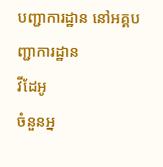បញ្ជាការដ្ឋាន នៅអគ្គបញ្ជាការដ្ឋាន
វីដែអូ
ចំនួនអ្ន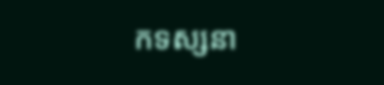កទស្សនា